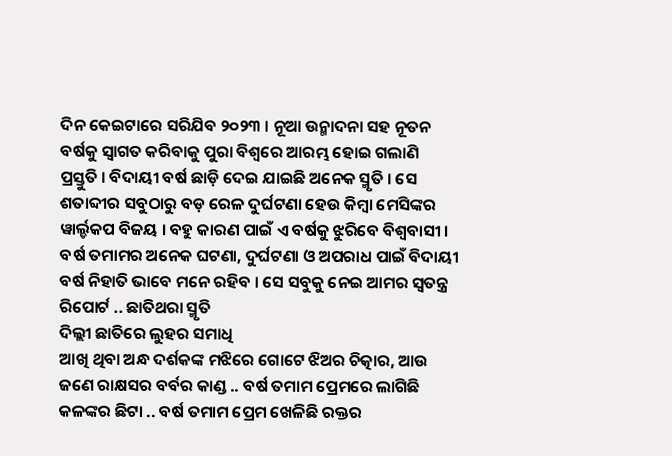ଦିନ କେଇଟାରେ ସରିଯିବ ୨୦୨୩ । ନୂଆ ଉନ୍ମାଦନା ସହ ନୂତନ ବର୍ଷକୁ ସ୍ୱାଗତ କରିବାକୁ ପୁରା ବିଶ୍ୱରେ ଆରମ୍ଭ ହୋଇ ଗଲାଣି ପ୍ରସ୍ତୁତି । ବିଦାୟୀ ବର୍ଷ ଛାଡ଼ି ଦେଇ ଯାଇଛି ଅନେକ ସ୍ମୃତି । ସେ ଶତାବ୍ଦୀର ସବୁଠାରୁ ବଡ଼ ରେଳ ଦୁର୍ଘଟଣା ହେଉ କିମ୍ବା ମେସିଙ୍କର ୱାର୍ଲ୍ଡକପ ବିଜୟ । ବହୁ କାରଣ ପାଇଁ ଏ ବର୍ଷକୁ ଝୁରିବେ ବିଶ୍ୱବାସୀ । ବର୍ଷ ତମାମର ଅନେକ ଘଟଣା, ଦୁର୍ଘଟଣା ଓ ଅପରାଧ ପାଇଁ ବିଦାୟୀ ବର୍ଷ ନିହାତି ଭାବେ ମନେ ରହିବ । ସେ ସବୁକୁ ନେଇ ଆମର ସ୍ୱତନ୍ତ୍ର ରିପୋର୍ଟ .. ଛାତିଥରା ସ୍ମୃତି
ଦିଲ୍ଲୀ ଛାତିରେ ଲୁହର ସମାଧି
ଆଖି ଥିବା ଅନ୍ଧ ଦର୍ଶକଙ୍କ ମଝିରେ ଗୋଟେ ଝିଅର ଚିତ୍କାର, ଆଉ ଜଣେ ରାକ୍ଷସର ବର୍ବର କାଣ୍ଡ .. ବର୍ଷ ତମାମ ପ୍ରେମରେ ଲାଗିଛି କଳଙ୍କର ଛିଟା .. ବର୍ଷ ତମାମ ପ୍ରେମ ଖେଳିଛି ରକ୍ତର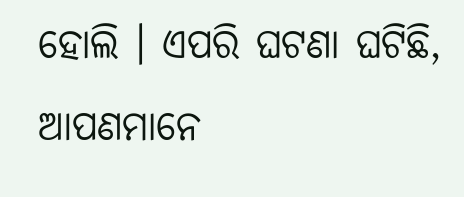ହୋଲି । ଏପରି ଘଟଣା ଘଟିଛି, ଆପଣମାନେ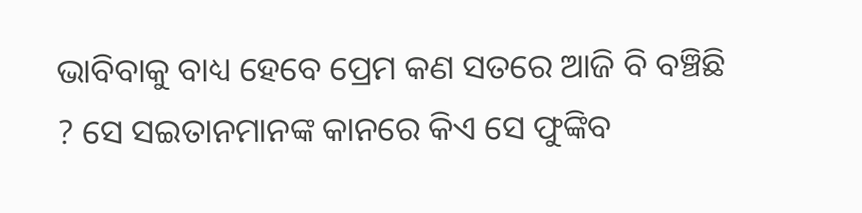ଭାବିବାକୁ ବାଧ୍ୟ ହେବେ ପ୍ରେମ କଣ ସତରେ ଆଜି ବି ବଞ୍ଚିଛି ? ସେ ସଇତାନମାନଙ୍କ କାନରେ କିଏ ସେ ଫୁଙ୍କିବ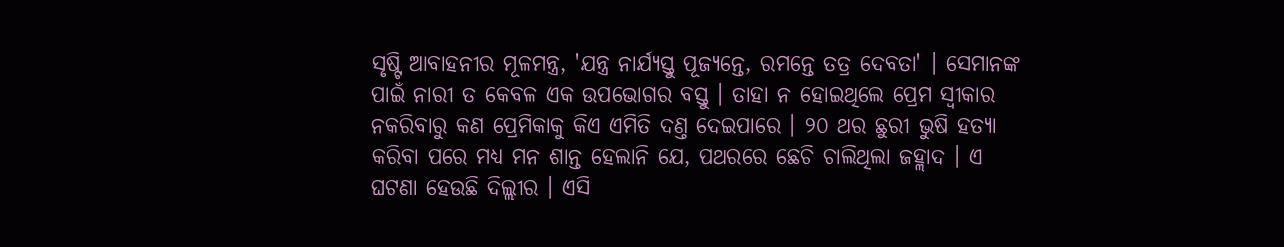ସୃଷ୍ଟି ଆବାହନୀର ମୂଳମନ୍ତ୍ର, 'ଯନ୍ତ୍ର ନାର୍ଯ୍ୟସ୍ତୁ ପୂଜ୍ୟନ୍ତେ, ରମନ୍ତେ ତତ୍ର ଦେବତା' । ସେମାନଙ୍କ ପାଇଁ ନାରୀ ତ କେବଳ ଏକ ଉପଭୋଗର ବସ୍ତୁ । ତାହା ନ ହୋଇଥିଲେ ପ୍ରେମ ସ୍ୱୀକାର ନକରିବାରୁ କଣ ପ୍ରେମିକାକୁ କିଏ ଏମିତି ଦଣ୍ତ ଦେଇପାରେ । ୨୦ ଥର ଛୁରୀ ଭୁଷି ହତ୍ୟା କରିବା ପରେ ମଧ୍ୟ ମନ ଶାନ୍ତ ହେଲାନି ଯେ, ପଥରରେ ଛେଚି ଚାଲିଥିଲା ଜହ୍ଲାଦ । ଏ ଘଟଣା ହେଉଛି ଦିଲ୍ଲୀର । ଏସି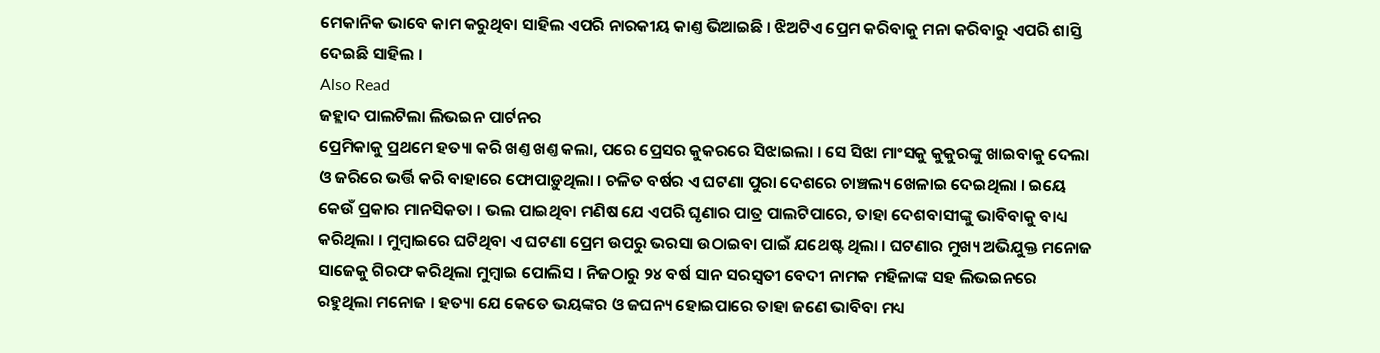ମେକାନିକ ଭାବେ କାମ କରୁଥିବା ସାହିଲ ଏପରି ନାରକୀୟ କାଣ୍ତ ଭିଆଇଛି । ଝିଅଟିଏ ପ୍ରେମ କରିବାକୁ ମନା କରିବାରୁ ଏପରି ଶାସ୍ତି ଦେଇଛି ସାହିଲ ।
Also Read
ଜହ୍ଲାଦ ପାଲଟିଲା ଲିଭଇନ ପାର୍ଟନର
ପ୍ରେମିକାକୁ ପ୍ରଥମେ ହତ୍ୟା କରି ଖଣ୍ତ ଖଣ୍ତ କଲା, ପରେ ପ୍ରେସର କୁକରରେ ସିଝାଇଲା । ସେ ସିଝା ମାଂସକୁ କୁକୁରଙ୍କୁ ଖାଇବାକୁ ଦେଲା ଓ ଜରିରେ ଭର୍ତ୍ତି କରି ବାହାରେ ଫୋପାଡ଼ୁଥିଲା । ଚଳିତ ବର୍ଷର ଏ ଘଟଣା ପୁରା ଦେଶରେ ଚାଞ୍ଚଲ୍ୟ ଖେଳାଇ ଦେଇଥିଲା । ଇୟେ କେଉଁ ପ୍ରକାର ମାନସିକତା । ଭଲ ପାଇଥିବା ମଣିଷ ଯେ ଏପରି ଘୃଣାର ପାତ୍ର ପାଲଟିପାରେ, ତାହା ଦେଶବାସୀଙ୍କୁ ଭାବିବାକୁ ବାଧ୍ୟ କରିଥିଲା । ମୁମ୍ବାଇରେ ଘଟିଥିବା ଏ ଘଟଣା ପ୍ରେମ ଉପରୁ ଭରସା ଉଠାଇବା ପାଇଁ ଯଥେଷ୍ଟ ଥିଲା । ଘଟଣାର ମୁଖ୍ୟ ଅଭିଯୁକ୍ତ ମନୋଜ ସାଜେକୁ ଗିରଫ କରିଥିଲା ମୁମ୍ବାଇ ପୋଲିସ । ନିଜଠାରୁ ୨୪ ବର୍ଷ ସାନ ସରସ୍ୱତୀ ବେଦୀ ନାମକ ମହିଳାଙ୍କ ସହ ଲିଭଇନରେ ରହୁଥିଲା ମନୋଜ । ହତ୍ୟା ଯେ କେତେ ଭୟଙ୍କର ଓ ଜଘନ୍ୟ ହୋଇପାରେ ତାହା ଜଣେ ଭାବିବା ମଧ୍ୟ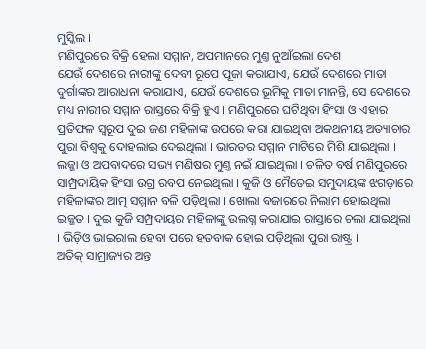ମୁସ୍କିଲ ।
ମଣିପୁରରେ ବିକ୍ରି ହେଲା ସମ୍ମାନ, ଅପମାନରେ ମୁଣ୍ତ ନୁଆଁଇଲା ଦେଶ
ଯେଉଁ ଦେଶରେ ନାରୀଙ୍କୁ ଦେବୀ ରୂପେ ପୂଜା କରାଯାଏ, ଯେଉଁ ଦେଶରେ ମାତା ଦୁର୍ଗାଙ୍କର ଆରାଧନା କରାଯାଏ, ଯେଉଁ ଦେଶରେ ଭୂମିକୁ ମାତା ମାନନ୍ତି, ସେ ଦେଶରେ ମଧ୍ୟ ନାରୀର ସମ୍ମାନ ରାସ୍ତରେ ବିକ୍ରି ହୁଏ । ମଣିପୁରରେ ଘଟିଥିବା ହିଂସା ଓ ଏହାର ପ୍ରତିଫଳ ସ୍ୱରୂପ ଦୁଇ ଜଣ ମହିଳାଙ୍କ ଉପରେ କରା ଯାଇଥିବା ଅକଥନୀୟ ଅତ୍ୟାଚାର ପୁରା ବିଶ୍ୱକୁ ଦୋହଲାଇ ଦେଇଥିଲା । ଭାରତର ସମ୍ମାନ ମାଟିରେ ମିଶି ଯାଇଥିଲା । ଲଜ୍ଜା ଓ ଅପବାଦରେ ସଭ୍ୟ ମଣିଷର ମୁଣ୍ତ ନଇଁ ଯାଇଥିଲା । ଚଳିତ ବର୍ଷ ମଣିପୁରରେ ସାମ୍ପ୍ରଦାୟିକ ହିଂସା ଉଗ୍ର ରବପ ନେଇଥିଲା । କୁଜି ଓ ମୈତେଇ ସମୁଦାୟଙ୍କ ଝଗଡ଼ାରେ ମହିଳାଙ୍କର ଆତ୍ମ ସମ୍ମାନ ବଳି ପଡ଼ିଥିଲା । ଖୋଲା ବଜାରରେ ନିଲାମ ହୋଇଥିଲା ଇଜ୍ଜତ । ଦୁଇ କୁଜି ସମ୍ପ୍ରଦାୟର ମହିଳାଙ୍କୁ ଉଲଗ୍ନ କରାଯାଇ ରାସ୍ତାରେ ଚଲା ଯାଇଥିଲା । ଭିଡ଼ିଓ ଭାଇରାଲ ହେବା ପରେ ହତବାକ ହୋଇ ପଡ଼ିଥିଲା ପୁରା ରାଷ୍ଟ୍ର ।
ଅତିକ୍ ସାମ୍ରାଜ୍ୟର ଅନ୍ତ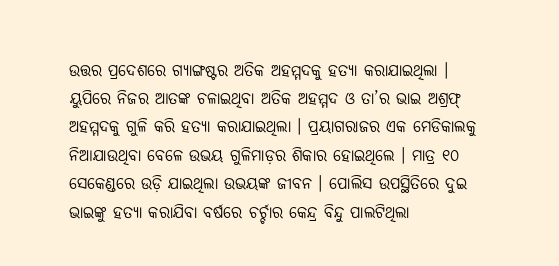ଉତ୍ତର ପ୍ରଦେଶରେ ଗ୍ୟାଙ୍ଗଷ୍ଟର ଅତିକ ଅହମ୍ମଦକୁ ହତ୍ୟା କରାଯାଇଥିଲା । ୟୁପିରେ ନିଜର ଆତଙ୍କ ଚଳାଇଥିବା ଅତିକ ଅହମ୍ମଦ ଓ ତା’ର ଭାଇ ଅଶ୍ରଫ୍ ଅହମ୍ମଦକୁ ଗୁଳି କରି ହତ୍ୟା କରାଯାଇଥିଲା । ପ୍ରୟାଗରାଜର ଏକ ମେଡିକାଲକୁ ନିଆଯାଉଥିବା ବେଳେ ଉଭୟ ଗୁଳିମାଡ଼ର ଶିକାର ହୋଇଥିଲେ । ମାତ୍ର ୧୦ ସେକେଣ୍ଡରେ ଉଡ଼ି ଯାଇଥିଲା ଉଭୟଙ୍କ ଜୀବନ । ପୋଲିସ ଉପସ୍ଥିତିରେ ଦୁଇ ଭାଇଙ୍କୁ ହତ୍ୟା କରାଯିବା ବର୍ଷରେ ଚର୍ଚ୍ଚାର କେନ୍ଦ୍ର ବିନ୍ଦୁ ପାଲଟିଥିଲା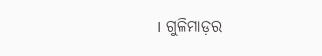। ଗୁଳିମାଡ଼ର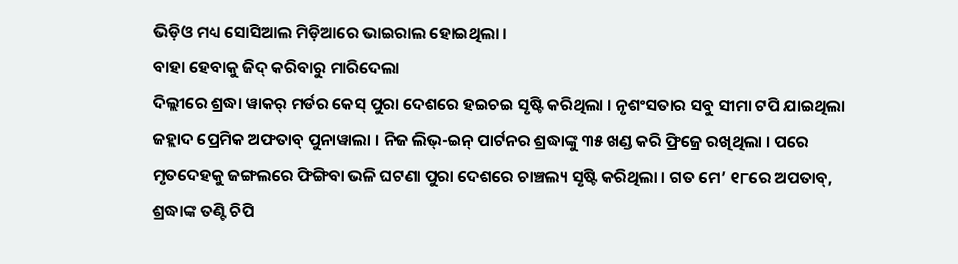ଭିଡ଼ିଓ ମଧ୍ୟ ସୋସିଆଲ ମିଡ଼ିଆରେ ଭାଇରାଲ ହୋଇଥିଲା ।
ବାହା ହେବାକୁ ଜିଦ୍ କରିବାରୁ ମାରିଦେଲା
ଦିଲ୍ଲୀରେ ଶ୍ରଦ୍ଧା ୱାକର୍ ମର୍ଡର କେସ୍ ପୁରା ଦେଶରେ ହଇଚଇ ସୃଷ୍ଟି କରିଥିଲା । ନୃଶଂସତାର ସବୁ ସୀମା ଟପି ଯାଇଥିଲା ଜହ୍ଲାଦ ପ୍ରେମିକ ଅଫତାବ୍ ପୁନାୱାଲା । ନିଜ ଲିଭ୍-ଇନ୍ ପାର୍ଟନର ଶ୍ରଦ୍ଧାଙ୍କୁ ୩୫ ଖଣ୍ଡ କରି ଫ୍ରିଜ୍ରେ ରଖିଥିଲା । ପରେ ମୃତଦେହକୁ ଜଙ୍ଗଲରେ ଫିଙ୍ଗିବା ଭଳି ଘଟଣା ପୁରା ଦେଶରେ ଚାଞ୍ଚଲ୍ୟ ସୃଷ୍ଟି କରିଥିଲା । ଗତ ମେ’ ୧୮ରେ ଅପତାବ୍, ଶ୍ରଦ୍ଧାଙ୍କ ତଣ୍ଟି ଚିପି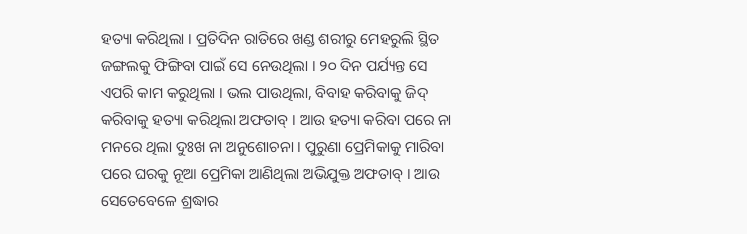ହତ୍ୟା କରିଥିଲା । ପ୍ରତିଦିନ ରାତିରେ ଖଣ୍ଡ ଶରୀରୁ ମେହରୁଲି ସ୍ଥିତ ଜଙ୍ଗଲକୁ ଫିଙ୍ଗିବା ପାଇଁ ସେ ନେଉଥିଲା । ୨୦ ଦିନ ପର୍ଯ୍ୟନ୍ତ ସେ ଏପରି କାମ କରୁଥିଲା । ଭଲ ପାଉଥିଲା, ବିବାହ କରିବାକୁ ଜିଦ୍ କରିବାକୁ ହତ୍ୟା କରିଥିଲା ଅଫତାବ୍ । ଆଉ ହତ୍ୟା କରିବା ପରେ ନା ମନରେ ଥିଲା ଦୁଃଖ ନା ଅନୁଶୋଚନା । ପୁରୁଣା ପ୍ରେମିକାକୁ ମାରିବା ପରେ ଘରକୁ ନୂଆ ପ୍ରେମିକା ଆଣିଥିଲା ଅଭିଯୁକ୍ତ ଅଫତାବ୍ । ଆଉ ସେତେବେଳେ ଶ୍ରଦ୍ଧାର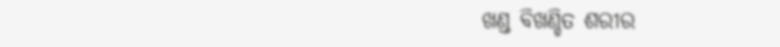ଖଣ୍ଡ ବିଖଣ୍ଡିତ ଶରୀର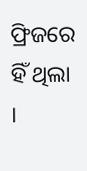ଫ୍ରିଜରେ ହିଁ ଥିଲା ।